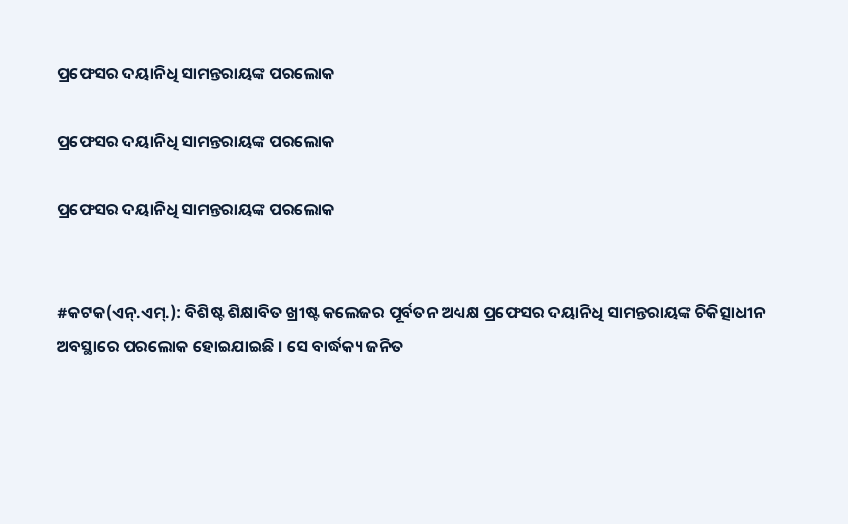ପ୍ରଫେସର ଦୟାନିଧି ସାମନ୍ତରାୟଙ୍କ ପରଲୋକ

ପ୍ରଫେସର ଦୟାନିଧି ସାମନ୍ତରାୟଙ୍କ ପରଲୋକ

ପ୍ରଫେସର ଦୟାନିଧି ସାମନ୍ତରାୟଙ୍କ ପରଲୋକ


#କଟକ(ଏନ୍‌.ଏମ୍‌.): ବିଶିଷ୍ଟ ଶିକ୍ଷାବିତ ଖ୍ରୀଷ୍ଟ କଲେଜର ପୂର୍ବତନ ଅଧ୍ୟକ୍ଷ ପ୍ରଫେସର ଦୟାନିଧି ସାମନ୍ତରାୟଙ୍କ ଚିକିତ୍ସାଧୀନ ଅବସ୍ଥାରେ ପରଲୋକ ହୋଇଯାଇଛି । ସେ ବାର୍ଦ୍ଧକ୍ୟ ଜନିତ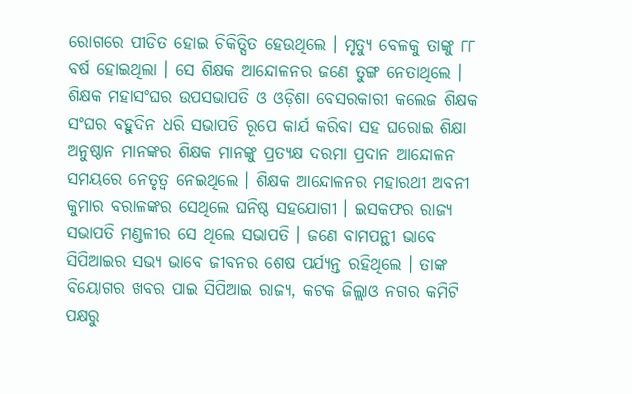ରୋଗରେ ପୀଡିତ ହୋଇ ଚିକିତ୍ସିତ ହେଉଥିଲେ । ମୃତ୍ୟୁ ବେଳକୁ ତାଙ୍କୁ ୮୮ ବର୍ଷ ହୋଇଥିଲା । ସେ ଶିକ୍ଷକ ଆନ୍ଦୋଳନର ଜଣେ ତୁଙ୍ଗ ନେତାଥିଲେ । ଶିକ୍ଷକ ମହାସଂଘର ଉପସଭାପତି ଓ ଓଡ଼ିଶା ବେସରକାରୀ କଲେଜ ଶିକ୍ଷକ ସଂଘର ବହୁଦିନ ଧରି ସଭାପତି ରୂପେ କାର୍ଯ କରିବା ସହ ଘରୋଇ ଶିକ୍ଷା ଅନୁଷ୍ଠାନ ମାନଙ୍କର ଶିକ୍ଷକ ମାନଙ୍କୁ ପ୍ରତ୍ୟକ୍ଷ ଦରମା ପ୍ରଦାନ ଆନ୍ଦୋଳନ ସମୟରେ ନେତୃତ୍ୱ ନେଇଥିଲେ । ଶିକ୍ଷକ ଆନ୍ଦୋଳନର ମହାରଥୀ ଅବନୀ କୁମାର ବରାଳଙ୍କର ସେଥିଲେ ଘନିଷ୍ଠ ସହଯୋଗୀ । ଇସକଫର ରାଜ୍ୟ ସଭାପତି ମଣ୍ଡଳୀର ସେ ଥିଲେ ସଭାପତି । ଜଣେ ବାମପନ୍ଥୀ ଭାବେ ସିପିଆଇର ସଭ୍ୟ ଭାବେ ଜୀବନର ଶେଷ ପର୍ଯ୍ୟନ୍ତ ରହିଥିଲେ । ତାଙ୍କ ବିୟୋଗର ଖବର ପାଇ ସିପିଆଇ ରାଜ୍ୟ, କଟକ ଜିଲ୍ଲାଓ ନଗର କମିଟି ପକ୍ଷରୁ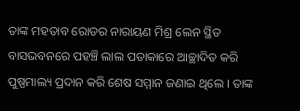ତାଙ୍କ ମହତାବ ରୋଡର ନାରାୟଣ ମିଶ୍ର ଲେନ ସ୍ଥିତ ବାସଭବନରେ ପହଞ୍ଚି ଲାଲ ପତାକାରେ ଆଚ୍ଛାଦିତ କରି ପୁଷ୍ପମାଲ୍ୟ ପ୍ରଦାନ କରି ଶେଷ ସମ୍ମାନ ଜଣାଇ ଥିଲେ । ତାଙ୍କ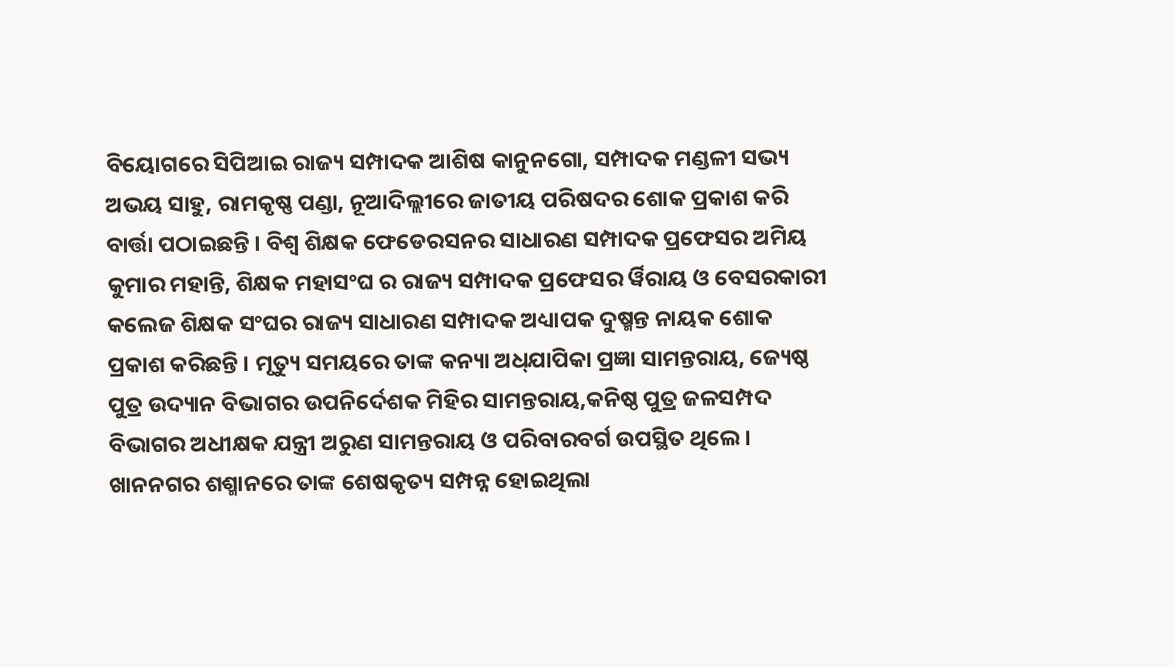ବିୟୋଗରେ ସିପିଆଇ ରାଜ୍ୟ ସମ୍ପାଦକ ଆଶିଷ କାନୁନଗୋ, ସମ୍ପାଦକ ମଣ୍ଡଳୀ ସଭ୍ୟ ଅଭୟ ସାହୁ, ରାମକୃଷ୍ଣ ପଣ୍ଡା, ନୂଆଦିଲ୍ଲୀରେ ଜାତୀୟ ପରିଷଦର ଶୋକ ପ୍ରକାଶ କରି ବାର୍ତ୍ତା ପଠାଇଛନ୍ତି । ବିଶ୍ୱ ଶିକ୍ଷକ ଫେଡେରସନର ସାଧାରଣ ସମ୍ପାଦକ ପ୍ରଫେସର ଅମିୟ କୁମାର ମହାନ୍ତି, ଶିକ୍ଷକ ମହାସଂଘ ର ରାଜ୍ୟ ସମ୍ପାଦକ ପ୍ରଫେସର ର୍ୱିରାୟ ଓ ବେସରକାରୀ କଲେଜ ଶିକ୍ଷକ ସଂଘର ରାଜ୍ୟ ସାଧାରଣ ସମ୍ପାଦକ ଅଧ୍ୟାପକ ଦୁଷ୍ମନ୍ତ ନାୟକ ଶୋକ ପ୍ରକାଶ କରିଛନ୍ତି । ମୃତ୍ୟୁ ସମୟରେ ତାଙ୍କ କନ୍ୟା ଅଧ୍‌ଯାପିକା ପ୍ରଜ୍ଞା ସାମନ୍ତରାୟ, ଜ୍ୟେଷ୍ଠ ପୁତ୍ର ଉଦ୍ୟାନ ବିଭାଗର ଉପନିର୍ଦେଶକ ମିହିର ସାମନ୍ତରାୟ,କନିଷ୍ଠ ପୁତ୍ର ଜଳସମ୍ପଦ ବିଭାଗର ଅଧୀକ୍ଷକ ଯନ୍ତ୍ରୀ ଅରୁଣ ସାମନ୍ତରାୟ ଓ ପରିବାରବର୍ଗ ଉପସ୍ଥିତ ଥିଲେ । ଖାନନଗର ଶଶ୍ମାନରେ ତାଙ୍କ ଶେଷକୃତ୍ୟ ସମ୍ପନ୍ନ ହୋଇଥିଲା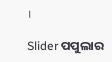।

Slider ପପୁଲାର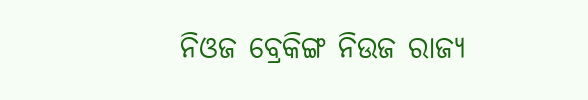ନିଓଜ ବ୍ରେକିଙ୍ଗ ନିଉଜ ରାଜ୍ୟ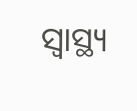ସ୍ୱାସ୍ଥ୍ୟ